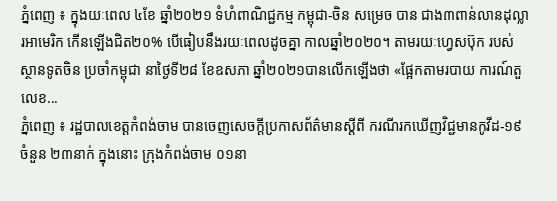ភ្នំពេញ ៖ ក្នុងយៈពេល ៤ខែ ឆ្នាំ២០២១ ទំហំពាណិជ្ជកម្ម កម្ពុជា-ចិន សម្រេច បាន ជាង៣ពាន់លានដុល្លារអាមេរិក កើនឡើងជិត២០% បើធៀបនឹងរយៈពេលដូចគ្នា កាលឆ្នាំ២០២០។ តាមរយៈហ្វេសប៊ុក របស់ ស្ថានទូតចិន ប្រចាំកម្ពុជា នាថ្ងៃទី២៨ ខែឧសភា ឆ្នាំ២០២១បានលើកឡើងថា «ផ្អែកតាមរបាយ ការណ៍តួលេខ...
ភ្នំពេញ ៖ រដ្ឋបាលខេត្តកំពង់ចាម បានចេញសេចក្តីប្រកាសព័ត៌មានស្តីពី ករណីរកឃើញវិជ្ជមានកូវីដ-១៩ ចំនួន ២៣នាក់ ក្នុងនោះ ក្រុងកំពង់ចាម ០១នា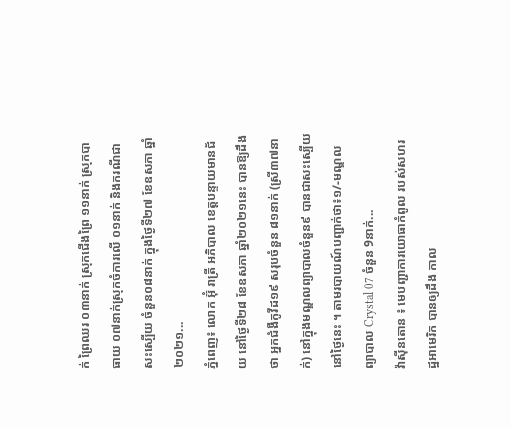ក់ ព្រៃឈរ ០៣នាក់ ស្រុកជើងព្រៃ ១១នាក់ ស្រុកបាធាយ ០៧នាក់ស្រុកចំការលើ ០១នាក់ និងករណីជាសះស្បើយ ចំនួន០៨នាក់ ក្នុងថ្ងៃទី២៧ ខែឧសភា ឆ្នាំ២០២១...
ភ្នំពេញ៖ លោក អ៊ុំ រាត្រី អភិបាល ខេត្តបន្ទាយមានជ័យ នៅថ្ងៃទី២៨ ខែឧសភា ឆ្នាំ២០២១នេះ បានឱ្យដឹងថា អ្នកជំងឺកូវីដ១៩ សរុបចំនួន ៨១នាក់ (ស្រី៣៧នាក់) នៅក្នុងមណ្ឌលព្យាបាលចំនួន៩ បានជាសះស្បើយនៅថ្ងៃនេះ ។ តាមរបាយណ៍បញ្ជាក់ថា៖១/-មណ្ឌលព្យាបាល Crystal 07 ចំនួន 9នាក់...
វ៉ាស៊ីនតោន ៖ មេបញ្ជាការយោធាកំពូល របស់សហរដ្ឋអាមេរិក បានឲ្យដឹង កាល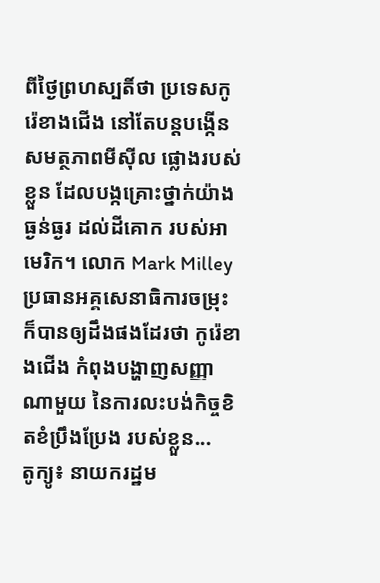ពីថ្ងៃព្រហស្បតិ៍ថា ប្រទេសកូរ៉េខាងជើង នៅតែបន្តបង្កើន សមត្ថភាពមីស៊ីល ផ្លោងរបស់ខ្លួន ដែលបង្កគ្រោះថ្នាក់យ៉ាងធ្ងន់ធ្ងរ ដល់ដីគោក របស់អាមេរិក។ លោក Mark Milley ប្រធានអគ្គសេនាធិការចម្រុះ ក៏បានឲ្យដឹងផងដែរថា កូរ៉េខាងជើង កំពុងបង្ហាញសញ្ញាណាមួយ នៃការលះបង់កិច្ចខិតខំប្រឹងប្រែង របស់ខ្លួន...
តូក្យូ៖ នាយករដ្ឋម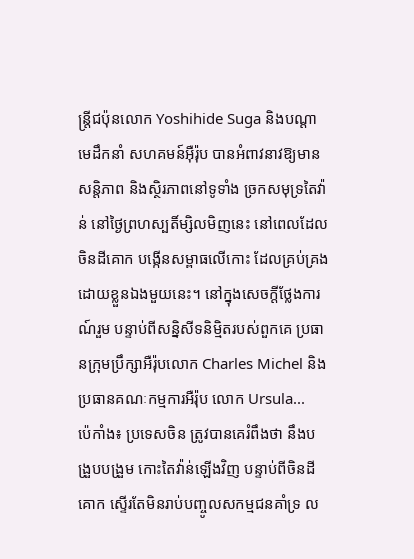ន្រ្តីជប៉ុនលោក Yoshihide Suga និងបណ្ដាមេដឹកនាំ សហគមន៍អ៊ឺរ៉ុប បានអំពាវនាវឱ្យមានសន្តិភាព និងស្ថិរភាពនៅទូទាំង ច្រកសមុទ្រតៃវ៉ាន់ នៅថ្ងៃព្រហស្បតិ៍ម្សិលមិញនេះ នៅពេលដែលចិនដីគោក បង្កើនសម្ពាធលើកោះ ដែលគ្រប់គ្រង ដោយខ្លួនឯងមួយនេះ។ នៅក្នុងសេចក្តីថ្លែងការណ៍រួម បន្ទាប់ពីសន្និសីទនិម្មិតរបស់ពួកគេ ប្រធានក្រុមប្រឹក្សាអឺរ៉ុបលោក Charles Michel និងប្រធានគណៈកម្មការអឺរ៉ុប លោក Ursula...
ប៉េកាំង៖ ប្រទេសចិន ត្រូវបានគេរំពឹងថា នឹងបង្រួបបង្រួម កោះតៃវ៉ាន់ឡើងវិញ បន្ទាប់ពីចិនដីគោក ស្ទើរតែមិនរាប់បញ្ចូលសកម្មជនគាំទ្រ ល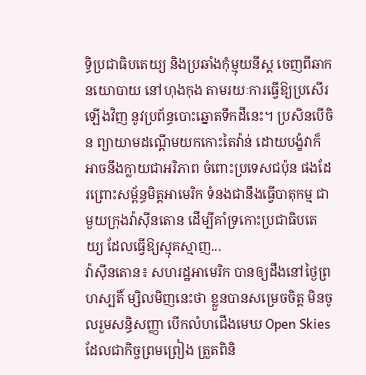ទ្ធិប្រជាធិបតេយ្យ និងប្រឆាំងកុំម្មុយនីស្ត ចេញពីឆាកនយោបាយ នៅហុងកុង តាមរយៈការធ្វើឱ្យប្រសើរឡើងវិញ នូវប្រព័ន្ធបោះឆ្នោតទឹកដីនេះ។ ប្រសិនបើចិន ព្យាយាមដណ្តើមយកកោះតៃវ៉ាន់ ដោយបង្ខំវាក៏អាចនឹងក្លាយជាអរិភាព ចំពោះប្រទេសជប៉ុន ផងដែរព្រោះសម្ព័ន្ធមិត្តអាមេរិក ទំនងជានឹងធ្វើបាតុកម្ម ជាមួយក្រុងវ៉ាស៊ីនតោន ដើម្បីគាំទ្រកោះប្រជាធិបតេយ្យ ដែលធ្វើឱ្យស្មុគស្មាញ...
វ៉ាស៊ីនតោន៖ សហរដ្ឋអាមេរិក បានឲ្យដឹងនៅថ្ងៃព្រហស្បតិ៍ ម្សិលមិញនេះថា ខ្លួនបានសម្រេចចិត្ត មិនចូលរួមសន្ធិសញ្ញា បើកលំហជើងមេឃ Open Skies ដែលជាកិច្ចព្រមព្រៀង ត្រួតពិនិ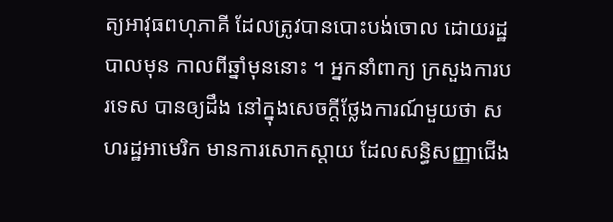ត្យអាវុធពហុភាគី ដែលត្រូវបានបោះបង់ចោល ដោយរដ្ឋបាលមុន កាលពីឆ្នាំមុននោះ ។ អ្នកនាំពាក្យ ក្រសួងការបរទេស បានឲ្យដឹង នៅក្នុងសេចក្តីថ្លែងការណ៍មួយថា សហរដ្ឋអាមេរិក មានការសោកស្តាយ ដែលសន្ធិសញ្ញាជើង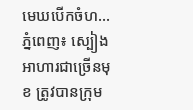មេឃបើកចំហ...
ភ្នំពេញ៖ ស្បៀងអាហារជាច្រើនមុខ ត្រូវបានក្រុម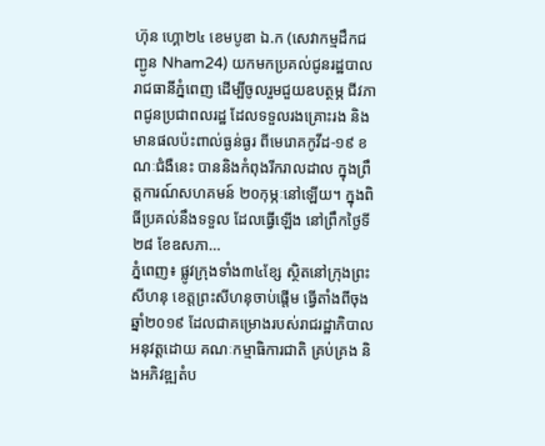ហ៊ុន ហ្គោ២៤ ខេមបូឌា ឯ.ក (សេវាកម្មដឹកជញ្ជូន Nham24) យកមកប្រគល់ជូនរដ្ឋបាលរាជធានីភ្នំពេញ ដើម្បីចូលរួមជួយឧបត្ថម្ភ ជីវភាពជូនប្រជាពលរដ្ឋ ដែលទទួលរងគ្រោះរង និងមានផលប៉ះពាល់ធ្ងន់ធ្ងរ ពីមេរោគកូវីដ-១៩ ខណៈជំងឺនេះ បាននិងកំពុងរីករាលដាល ក្នុងព្រឹត្តការណ៍សហគមន៍ ២០កុម្ភៈនៅឡើយ។ ក្នុងពិធីប្រគល់នឹងទទួល ដែលធ្វើឡើង នៅព្រឹកថ្ងៃទី២៨ ខែឧសភា...
ភ្នំពេញ៖ ផ្លូវក្រុងទាំង៣៤ខ្សែ ស្ថិតនៅក្រុងព្រះសីហនុ ខេត្តព្រះសីហនុចាប់ផ្តើម ធ្វើតាំងពីចុងឆ្នាំ២០១៩ ដែលជាគម្រោងរបស់រាជរដ្ឋាភិបាល អនុវត្តដោយ គណៈកម្មាធិការជាតិ គ្រប់គ្រង និងអភិវឌ្ឍតំប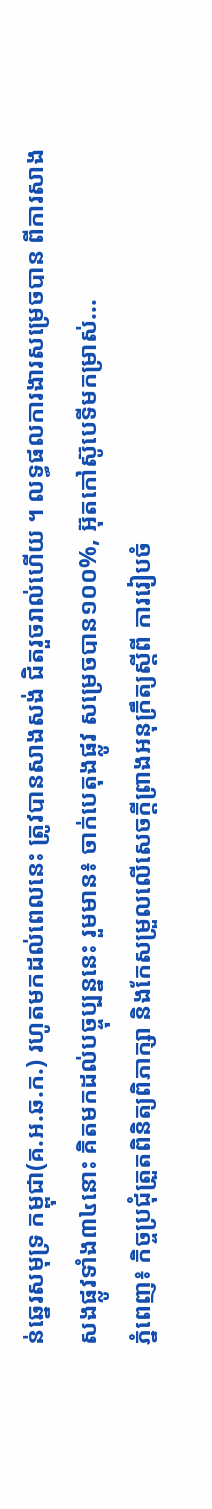ន់ឆ្នេរសមុទ្រ កម្ពុជា(គ.អ.ឆ.ក.) រហូតមកដល់ពេលនេះ ត្រូវបានសាងសង់ ជិតរួចរាល់ហើយ ។ លទ្ធផលការងារសម្រេចបាន ពីការសាងសងផ្លូវទាំង៣៤នោះ គិតមកដល់បច្ចុប្បន្ននេះ រួមមាន៖ ចាក់បេតុងផ្លូវ សម្រេចបាន១០០%, អ៊ុតកៅស៊ូបេទីមកម្រាស់...
ភ្នំពេញ៖ កិច្ចប្រជុំត្រួតពិនិត្យពិភាក្សា និងកែសម្រួលលើសេចក្តីព្រាងអនុក្រឹត្យស្តីពី ការរៀបចំ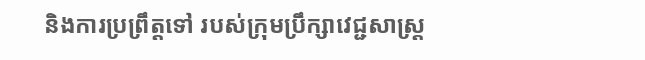និងការប្រព្រឹត្តទៅ របស់ក្រុមប្រឹក្សាវេជ្ជសាស្ត្រ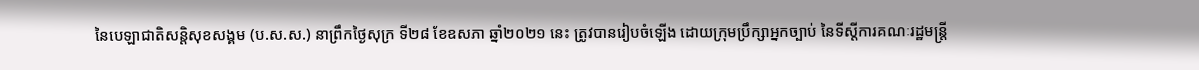នៃបេឡាជាតិសន្តិសុខសង្គម (ប.ស.ស.) នាព្រឹកថ្ងៃសុក្រ ទី២៨ ខែឧសភា ឆ្នាំ២០២១ នេះ ត្រូវបានរៀបចំឡើង ដោយក្រុមប្រឹក្សាអ្នកច្បាប់ នៃទីស្តីការគណៈរដ្ឋមន្រ្តី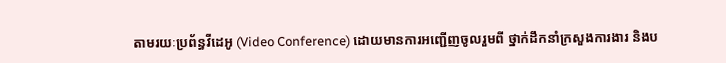តាមរយៈប្រព័ន្ធវីដេអូ (Video Conference) ដោយមានការអញ្ជើញចូលរួមពី ថ្នាក់ដឹកនាំក្រសួងការងារ និងប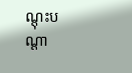ណ្តុះបណ្តា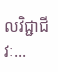លវិជ្ជាជីវៈ...